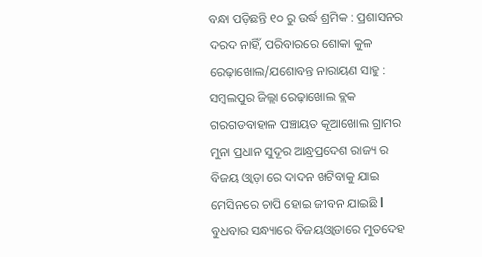ବନ୍ଧା ପଡ଼ିଛନ୍ତି ୧୦ ରୁ ଉର୍ଦ୍ଧ ଶ୍ରମିକ : ପ୍ରଶାସନର ଦରଦ ନାହିଁ, ପରିବାରରେ ଶୋକା କୁଳ
ରେଢ଼ାଖୋଲ/ଯଶୋବନ୍ତ ନାରାୟଣ ସାହୁ : ସମ୍ବଲପୁର ଜିଲ୍ଲା ରେଢ଼ାଖୋଲ ବ୍ଲକ ଗରଗଡବାହାଳ ପଞ୍ଚାୟତ କୂଆଖୋଲ ଗ୍ରାମର ମୁନା ପ୍ରଧାନ ସୁଦୂର ଆନ୍ଧ୍ରପ୍ରଦେଶ ରାଜ୍ୟ ର ବିଜୟ ଓ୍ୱାଡ଼ା ରେ ଦାଦନ ଖଟିବାକୁ ଯାଇ ମେସିନରେ ଚାପି ହୋଇ ଜୀବନ ଯାଇଛି l ବୁଧବାର ସନ୍ଧ୍ୟାରେ ବିଜୟଓ୍ୱାଡାରେ ମୁତଦେହ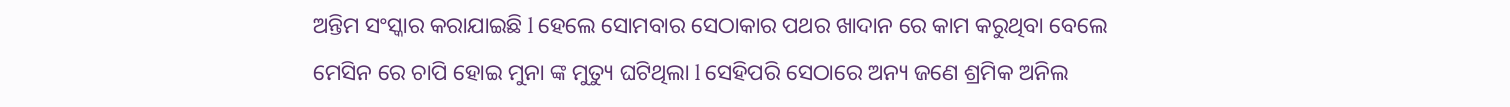ଅନ୍ତିମ ସଂସ୍କାର କରାଯାଇଛି l ହେଲେ ସୋମବାର ସେଠାକାର ପଥର ଖାଦାନ ରେ କାମ କରୁଥିବା ବେଲେ ମେସିନ ରେ ଚାପି ହୋଇ ମୁନା ଙ୍କ ମୁତ୍ୟୁ ଘଟିଥିଲା l ସେହିପରି ସେଠାରେ ଅନ୍ୟ ଜଣେ ଶ୍ରମିକ ଅନିଲ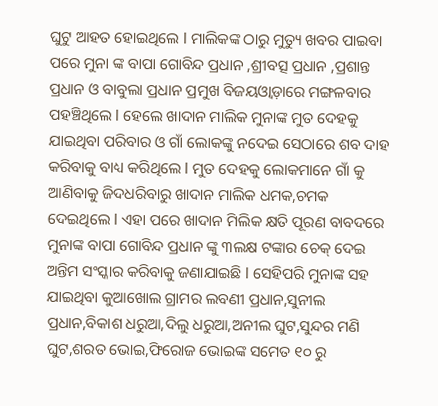ଘୁଟୁ ଆହତ ହୋଇଥିଲେ l ମାଲିକଙ୍କ ଠାରୁ ମୁତ୍ୟୁ ଖବର ପାଇବା ପରେ ମୁନା ଙ୍କ ବାପା ଗୋବିନ୍ଦ ପ୍ରଧାନ ,ଶ୍ରୀବତ୍ସ ପ୍ରଧାନ ,ପ୍ରଶାନ୍ତ ପ୍ରଧାନ ଓ ବାବୁଲା ପ୍ରଧାନ ପ୍ରମୁଖ ବିଜୟଓ୍ୱାଡ଼ାରେ ମଙ୍ଗଳବାର ପହଞ୍ଚିଥିଲେ l ହେଲେ ଖାଦାନ ମାଲିକ ମୁନାଙ୍କ ମୁତ ଦେହକୁ ଯାଇଥିବା ପରିବାର ଓ ଗାଁ ଲୋକଙ୍କୁ ନଦେଇ ସେଠାରେ ଶବ ଦାହ କରିବାକୁ ବାଧ୍ୟ କରିଥିଲେ l ମୁତ ଦେହକୁ ଲୋକମାନେ ଗାଁ କୁ ଆଣିବାକୁ ଜିଦଧରିବାରୁ ଖାଦାନ ମାଲିକ ଧମକ,ଚମକ ଦେଇଥିଲେ l ଏହା ପରେ ଖାଦାନ ମିଲିକ କ୍ଷତି ପୂରଣ ବାବଦରେ ମୁନାଙ୍କ ବାପା ଗୋବିନ୍ଦ ପ୍ରଧାନ ଙ୍କୁ ୩ଲକ୍ଷ ଟଙ୍କାର ଚେକ୍ ଦେଇ ଅନ୍ତିମ ସଂସ୍କାର କରିବାକୁ ଜଣାଯାଇଛି l ସେହିପରି ମୁନାଙ୍କ ସହ ଯାଇଥିବା କୁଆଖୋଲ ଗ୍ରାମର ଲବଣୀ ପ୍ରଧାନ,ସୁନୀଲ ପ୍ରଧାନ,ବିକାଶ ଧରୁଆ,ଦିଲୁ ଧରୁଆ,ଅନୀଲ ଘୁଟ,ସୁନ୍ଦର ମଣି ଘୁଟ,ଶରତ ଭୋଇ,ଫିରୋଜ ଭୋଇଙ୍କ ସମେତ ୧୦ ରୁ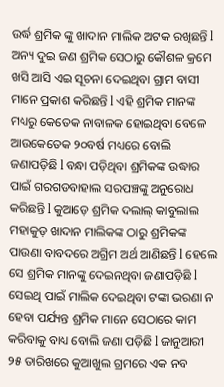ଉର୍ଦ୍ଧ ଶ୍ରମିକ ଙ୍କୁ ଖାଦାନ ମାଲିକ ଅଟକ ରଖିଛନ୍ତି l ଅନ୍ୟ ଦୁଇ ଜଣ ଶ୍ରମିକ ସେଠାରୁ କୌଶଳ କ୍ରମେ ଖସି ଆସି ଏଇ ସୂଚନା ଦେଇଥିବା ଗ୍ରାମ ବାସୀ ମାନେ ପ୍ରକାଶ କରିଛନ୍ତି l ଏହି ଶ୍ରମିକ ମାନଙ୍କ ମଧ୍ୟରୁ କେତେକ ନାବାଳକ ହୋଇଥିବା ବେଳେ ଆଉକେତେକ ୨୦ବର୍ଷ ମଧ୍ୟରେ ବୋଲି ଜଣାପଡ଼ିଛି l ବନ୍ଧା ପଡ଼ିଥିବା ଶ୍ରମିକଙ୍କ ଉଦ୍ଧାର ପାଇଁ ଗରଗଡବାହାଲ ସରପଞ୍ଚଙ୍କୁ ଅନୁରୋଧ କରିଛନ୍ତି l କୁଆଡ଼େ ଶ୍ରମିକ ଦଲାଲ୍ କାବୁଲାଲ ମହାକୁଡ଼ ଖାଦାନ ମାଲିକଙ୍କ ଠାରୁ ଶ୍ରମିକଙ୍କ ପାଉଣା ବାବଦରେ ଅଗ୍ରିମ ଅର୍ଥ ଆଣିଛନ୍ତି l ହେଲେ ସେ ଶ୍ରମିକ ମାନଙ୍କୁ ଦେଇନଥିବା ଜଣାପଡ଼ିଛି l ସେଇଥି ପାଇଁ ମାଲିକ ଦେଇଥିବା ଟଙ୍କା ଭରଣା ନ ହେବା ପର୍ଯ୍ୟନ୍ତ ଶ୍ରମିକ ମାନେ ସେଠାରେ କାମ କରିବାକୁ ବାଧ୍ୟ ବୋଲି ଜଣା ପଡ଼ିଛି l ଜାନୁଆରୀ ୨୫ ତାରିଖରେ କୁଆଖୁଲ ଗ୍ରମରେ ଏକ ନବ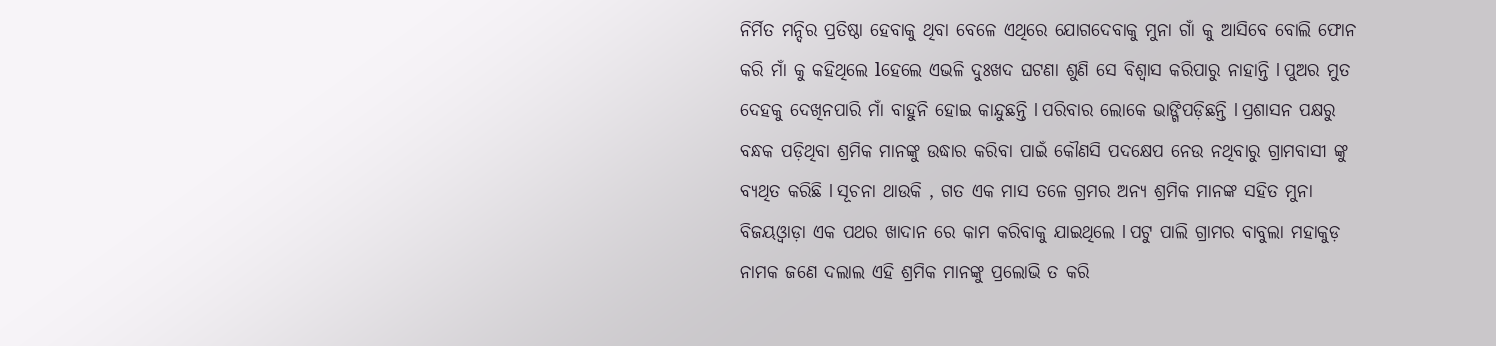ନିର୍ମିତ ମନ୍ଦିର ପ୍ରତିଷ୍ଠା ହେବାକୁ ଥିବା ବେଳେ ଏଥିରେ ଯୋଗଦେବାକୁ ମୁନା ଗାଁ କୁ ଆସିବେ ବୋଲି ଫୋନ କରି ମାଁ କୁ କହିଥିଲେ lହେଲେ ଏଭଳି ଦୁଃଖଦ ଘଟଣା ଶୁଣି ସେ ବିଶ୍ୱାସ କରିପାରୁ ନାହାନ୍ତି l ପୁଅର ମୁତ ଦେହକୁ ଦେଖିନପାରି ମାଁ ବାହୁନି ହୋଇ କାନ୍ଦୁଛନ୍ତି l ପରିବାର ଲୋକେ ଭାଙ୍ଗିପଡ଼ିଛନ୍ତି l ପ୍ରଶାସନ ପକ୍ଷରୁ ବନ୍ଧକ ପଡ଼ିଥିବା ଶ୍ରମିକ ମାନଙ୍କୁ ଉଦ୍ଧାର କରିବା ପାଇଁ କୌଣସି ପଦକ୍ଷେପ ନେଉ ନଥିବାରୁ ଗ୍ରାମବାସୀ ଙ୍କୁ ବ୍ୟଥିତ କରିଛି l ସୂଚନା ଥାଉକି , ଗତ ଏକ ମାସ ତଳେ ଗ୍ରମର ଅନ୍ୟ ଶ୍ରମିକ ମାନଙ୍କ ସହିତ ମୁନା ବିଜୟଓ୍ୱାଡ଼ା ଏକ ପଥର ଖାଦାନ ରେ କାମ କରିବାକୁ ଯାଇଥିଲେ l ପଟୁ ପାଲି ଗ୍ରାମର ବାବୁଲା ମହାକୁଡ଼ ନାମକ ଜଣେ ଦଲାଲ ଏହି ଶ୍ରମିକ ମାନଙ୍କୁ ପ୍ରଲୋଭି ତ କରି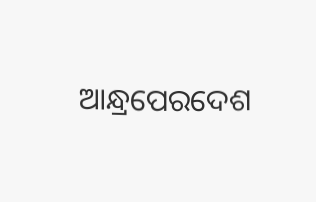ଆନ୍ଧ୍ରପେରଦେଶ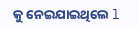କୁ ନେଇଯାଇଥିଲେ l